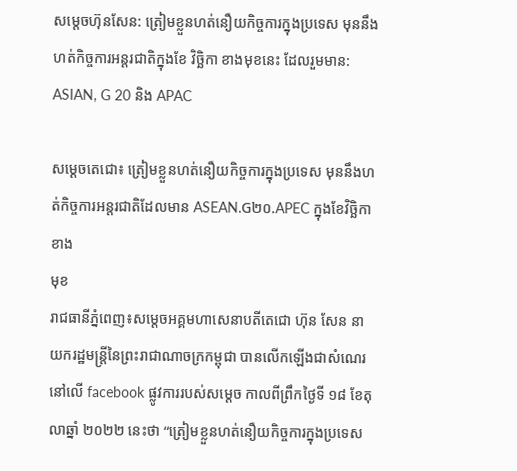សម្ដេចហ៊ុនសែន: ត្រៀមខ្លួនហត់នឿយកិច្ចការក្នុងប្រទេស មុននឹងហត់កិច្ចការអន្តរជាតិក្នុងខែ វិច្ឆិកា ខាងមុខនេះ ដែលរួមមាន: ASIAN, G 20 និង APAC

សម្ដេចតេជោ៖ ត្រៀមខ្លួនហត់នឿយកិច្ចការក្នុងប្រទេស មុននឹងហត់កិច្ចការអន្តរជាតិដែលមាន ASEAN.G២០.APEC ក្នុងខែវិច្ឆិកាខាង
មុខ
រាជធានីភ្នំពេញ៖សម្ដេចអគ្គមហាសេនាបតីតេជោ ហ៊ុន សែន នាយករដ្ឋមន្ត្រីនៃព្រះរាជាណាចក្រកម្ពុជា បានលើកឡើងជាសំណេរ នៅលើ facebook ផ្លូវការរបស់សម្ដេច កាលពីព្រឹកថ្ងៃទី ១៨ ខែតុលាឆ្នាំ ២០២២ នេះថា “ត្រៀមខ្លួនហត់នឿយកិច្ចការក្នុងប្រទេស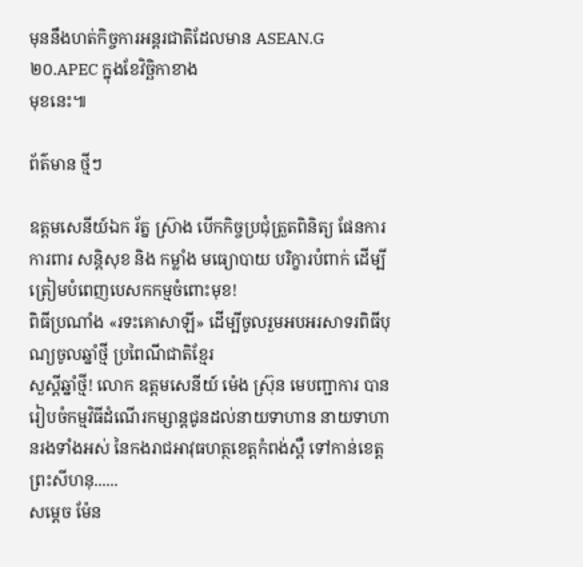មុននឹងហត់កិច្ចការអន្តរជាតិដែលមាន ASEAN.G២០.APEC ក្នុងខែវិច្ឆិកាខាង
មុខនេះ៕

ព័ត៌មាន ថ្មីៗ

ឧត្តមសេនីយ៍ឯក រ័ត្ន ស្រ៊ាង បើកកិច្ចប្រជុំត្រួតពិនិត្យ ផែនការការពារ សន្តិសុខ និង កម្លាំង មធ្យោបាយ បរិក្ខារបំពាក់ ដើម្បីត្រៀមបំពេញបេសកកម្មចំពោះមុខ!
ពិធីប្រណាំង «រទះគោសាឡី» ដើម្បីចូលរួមអបអរសាទរពិធីបុណ្យចូលឆ្នាំថ្មី ប្រពៃណីជាតិខ្មែរ
សួស្តីឆ្នាំថ្មី! លោក ឧត្តមសេនីយ៍ ម៉េង ស្រ៊ុន មេបញ្ជាការ បានរៀបចំកម្មវិធីដំណើរកម្សាន្តជូនដល់នាយទាហាន នាយទាហានរងទាំងអស់ នៃកងរាជអាវុធហត្ថខេត្តកំពង់ស្ពឺ ទៅកាន់ខេត្តព្រះសីហនុ......
សម្តេច ម៉ែន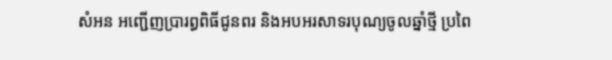សំអន អញ្ជើញប្រារព្ធពិធីជូនពរ និងអបអរសាទរបុណ្យចូលឆ្នាំថ្មី ប្រពៃ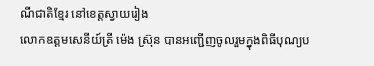ណីជាតិខ្មែរ នៅខេត្តស្វាយរៀង
លោកឧត្តមសេនីយ៍ត្រី ម៉េង ស្រ៊ុន បានអញ្ជើញចូលរួមក្នុងពិធីបុណ្យប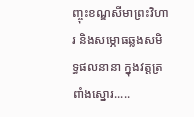ញ្ចុះខណ្ឌសីមាព្រះវិហារ និងសម្ភោធឆ្លងសមិទ្ធផលនានា ក្នុងវត្តត្រពាំងស្នោរ.....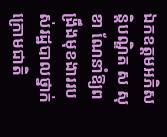ឯកឧត្តមអភិសន្តិបណ្ឌិត ស សុខា ណែនាំឱ្យពង្រឹងមុខងាររបស់រដ្ឋបាលថ្នាក់ក្រោមជាតិ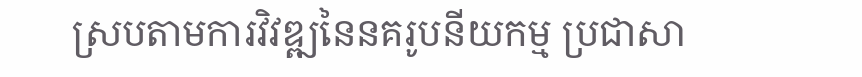ស្របតាមការវិវឌ្ឍនៃនគរូបនីយកម្ម ប្រជាសា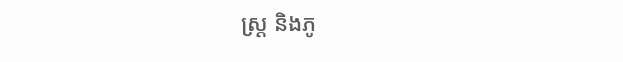ស្ត្រ និងភូ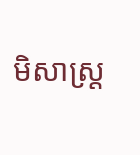មិសាស្ត្រ